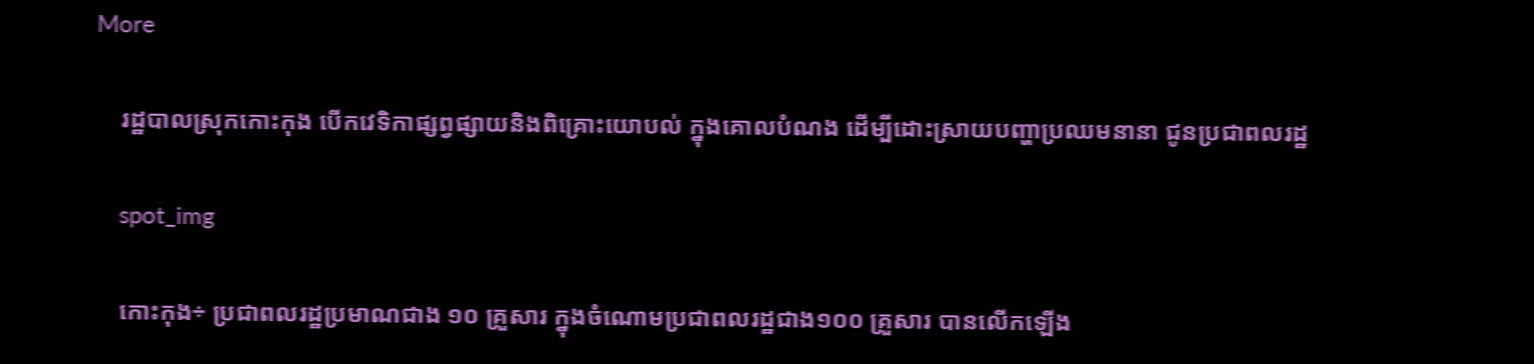More

    រដ្ឋបាលស្រុកកោះកុង បើកវេទិកាផ្សព្វផ្សាយនិងពិគ្រោះយោបល់ ក្នុងគោលបំណង ដើម្បីដោះស្រាយបញ្ហាប្រឈមនានា ជូនប្រជាពលរដ្ឋ

    spot_img

    កោះកុង÷ ប្រជាពលរដ្ឋប្រមាណជាង ១០ គ្រួសារ ក្នុងចំណោមប្រជាពលរដ្ឋជាង១០០ គ្រួសារ បានលើកឡើង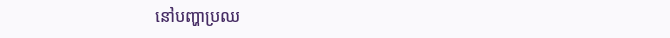នៅបញ្ហាប្រឈ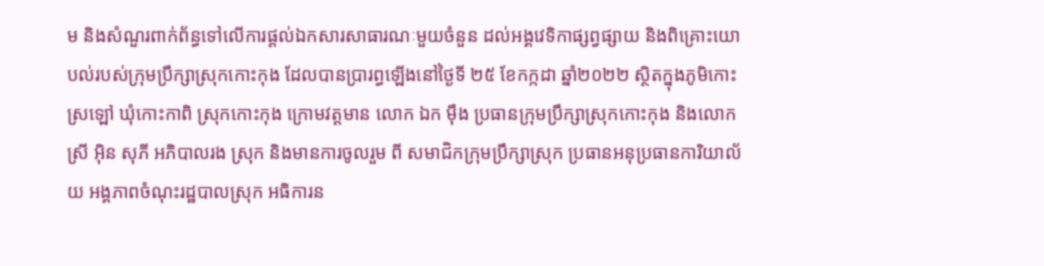ម និងសំណួរពាក់ព័ន្ធទៅលើការផ្តល់ឯកសារសាធារណៈមួយចំនួន ដល់អង្គវេទិកាផ្សព្វផ្សាយ និងពិគ្រោះយោបល់របស់ក្រុមប្រឹក្សាស្រុកកោះកុង ដែលបានប្រារព្ធឡើងនៅថ្ងៃទី ២៥ ខែកក្កដា ឆ្នាំ២០២២ ស្ថិតក្នុងភូមិកោះស្រឡៅ ឃុំកោះកាពិ ស្រុកកោះកុង ក្រោមវត្តមាន លោក ឯក មុឹង ប្រធានក្រុមប្រឹក្សាស្រុកកោះកុង និងលោកស្រី អុិន សុភី អភិបាលរង ស្រុក និងមានការចូលរួម ពី សមាជិកក្រុមប្រឹក្សាស្រុក ប្រធានអនុប្រធានការិយាល័យ អង្គភាពចំណុះរដ្ឋបាលស្រុក អធិការន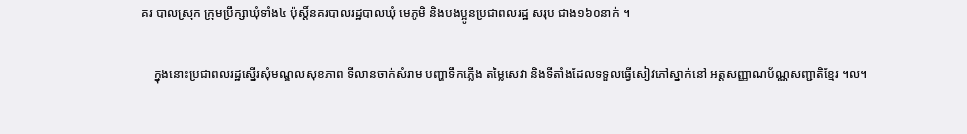គរ បាលស្រុក ក្រុមប្រឹក្សាឃុំទាំង៤ ប៉ុស្តិ៍នគរបាលរដ្ឋបាលឃុំ មេភូមិ និងបងប្អូនប្រជាពលរដ្ឋ សរុប ជាង១៦០នាក់ ។

    ក្នុងនោះប្រជាពលរដ្ឋស្នើរសុំមណ្ឌលសុខភាព ទីលានចាក់សំរាម បញ្ហាទឹកភ្លើង តម្លៃសេវា និងទីតាំងដែលទទួលធ្វើសៀវភៅស្នាក់នៅ អត្តសញ្ញាណប័ណ្ណសញ្ជាតិខ្មែរ ។ល។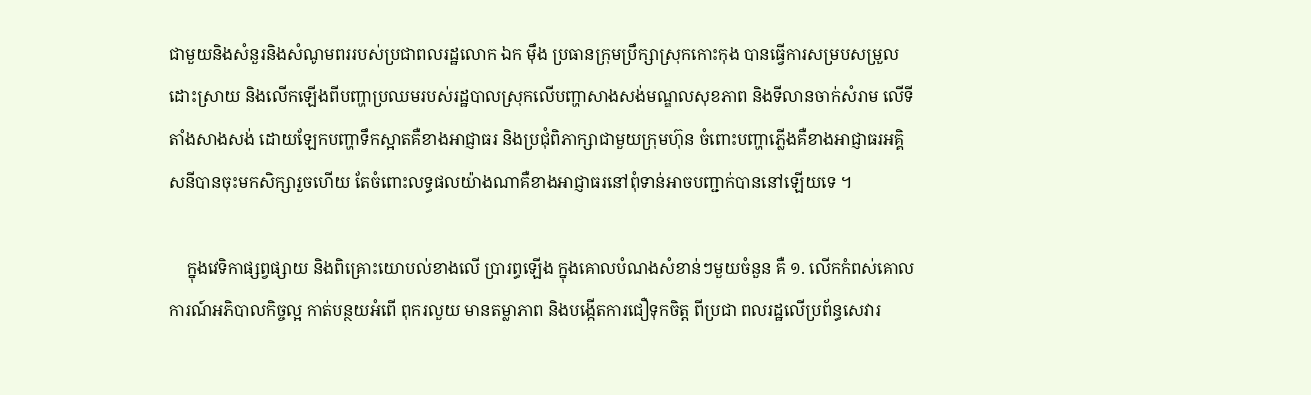ជាមួយនិងសំនួរនិងសំណូមពររបស់ប្រជាពលរដ្ឋលោក ឯក មុឹង ប្រធានក្រុមប្រឹក្សាស្រុកកោះកុង បានធ្វើការសម្របសម្រួលដោះស្រាយ និងលើកឡើងពីបញ្ហាប្រឈមរបស់រដ្ឋបាលស្រុកលើបញ្ហាសាងសង់មណ្ឌលសុខភាព និងទីលានចាក់សំរាម លើទីតាំងសាងសង់ ដោយឡែកបញ្ហាទឹកស្អាតគឺខាងអាជ្ញាធរ និងប្រជុំពិភាក្សាជាមួយក្រុមហ៊ុន ចំពោះបញ្ហាភ្លើងគឺខាងអាជ្ញាធរអគ្គិសនីបានចុះមកសិក្សារួចហើយ តែចំពោះលទ្ធផលយ៉ាងណាគឺខាងអាជ្ញាធរនៅពុំទាន់អាចបញ្ជាក់បាននៅឡើយទេ ។

    ក្នុងវេទិកាផ្សព្វផ្សាយ និងពិគ្រោះយោបល់ខាងលើ ប្រារព្ធឡើង ក្នុងគោលបំណងសំខាន់ៗមួយចំនួន គឺ ១. លើកកំពស់គោលការណ៍អភិបាលកិច្ចល្អ កាត់បន្ថយអំពើ ពុករលួយ មានតម្លាភាព និងបង្កើតការជឿទុកចិត្ត ពីប្រជា ពលរដ្ឋលើប្រព័ន្ធសេវារ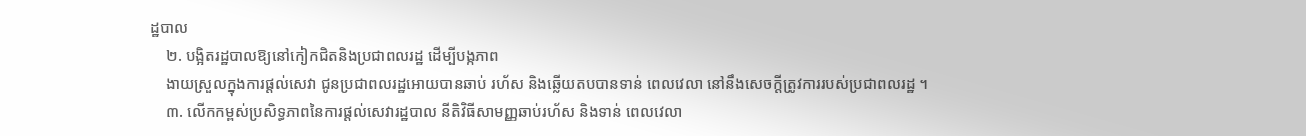ដ្ឋបាល
    ២. បង្អិតរដ្ឋបាលឱ្យនៅកៀកជិតនិងប្រជាពលរដ្ឋ ដើម្បីបង្កភាព
    ងាយស្រួលក្នុងការផ្ដល់សេវា ជូនប្រជាពលរដ្ឋអោយបានឆាប់ រហ័ស និងឆ្លើយតបបានទាន់ ពេលវេលា នៅនឹងសេចក្តីត្រូវការរបស់ប្រជាពលរដ្ឋ ។
    ៣. លើកកម្ពស់ប្រសិទ្ធភាពនៃការផ្ដល់សេវារដ្ឋបាល នីតិវិធីសាមញ្ញឆាប់រហ័ស និងទាន់ ពេលវេលា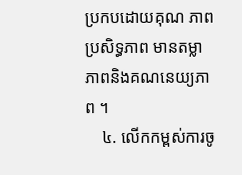ប្រកបដោយគុណ ភាព ប្រសិទ្ធភាព មានតម្លាភាពនិងគណនេយ្យភាព ។
    ៤. លើកកម្ពស់ការចូ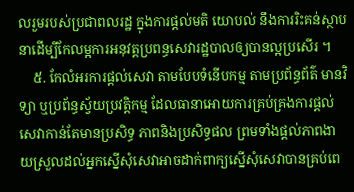លរួមរបស់ប្រជាពលរដ្ឋ ក្នុងការផ្ដល់មតិ យោបល់ នឹងការរិះគន់ស្ថាបនាដើម្បីកែលម្អការអនុវត្តប្រពន្ធសេវារដ្ឋបាលឲ្យបានល្អប្រសើរ ។
    ៥. កែលំអរការផ្ដល់សេវា តាមបែបទំនើបកម្ម តាមប្រព័ន្ធព័ត៌ មានវិទ្យា ឬប្រព័ន្ធស្វ័យប្រវត្តិកម្ម ដែលធានាអោយការគ្រប់គ្រងការផ្ដល់សេវាកាន់តែមានប្រសិទ្ធ ភាពនិងប្រសិទ្ធផល ព្រមទាំងផ្ដល់ភាពងាយស្រួលដល់អ្នកស្នើសុំសេវាអាចដាក់ពាក្យស្នើសុំសេវាបានគ្រប់ពេ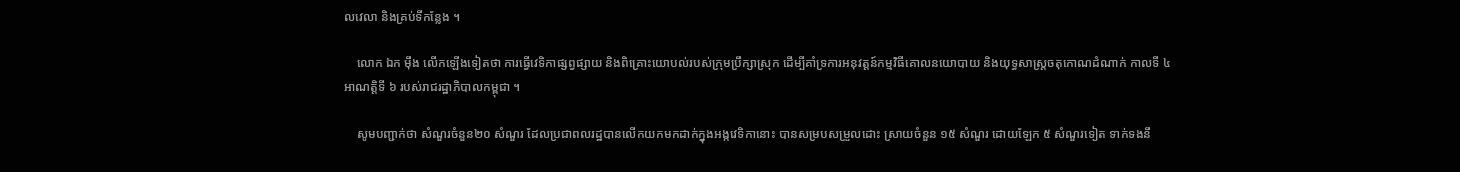លវេលា និងគ្រប់ទីកន្លែង ។

    លោក ឯក មុឹង លើកឡើងទៀតថា ការធ្វើវេទិកាផ្សព្វផ្សាយ និងពិគ្រោះយោបល់របស់ក្រុមប្រឹក្សាស្រុក ដើម្បីគាំទ្រការអនុវត្តន៍កម្មវិធីគោលនយោបាយ និងយុទ្ធសាស្ត្រចតុកោណដំណាក់ កាលទី ៤ អាណត្តិទី ៦ របស់រាជរដ្ឋាភិបាលកម្ពុជា ។

    សូមបញ្ជាក់ថា សំណួរចំនួន២០ សំណួរ ដែលប្រជាពលរដ្ឋបានលើកយកមកដាក់ក្នុងអង្កវេទិកានោះ បានសម្របសម្រួលដោះ ស្រាយចំនួន ១៥ សំណួរ ដោយឡែក ៥ សំណួរទៀត ទាក់ទងនឹ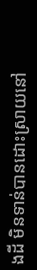ងដី មិនទាន់បានដោះស្រាយនៅ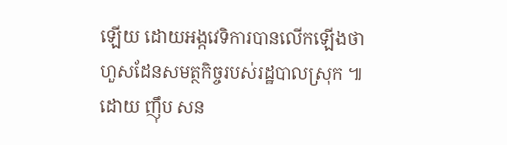ឡើយ ដោយអង្កវេទិការបានលើកឡើងថា ហួសដែនសមត្ថកិច្ចរបស់រដ្ឋបាលស្រុក ៕ ដោយ ញុឹប សន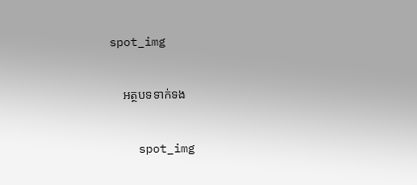spot_img

    អត្ថបទទាក់ទង

    spot_img